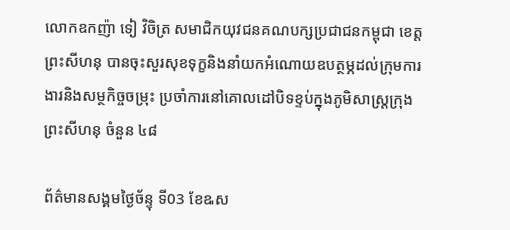លោកឧកញ៉ា ទៀ វិចិត្រ សមាជិកយុវជនគណបក្សប្រជាជនកម្ពុជា ខេត្តព្រះសីហនុ បានចុះសួរសុខទុក្ខនិងនាំយកអំណោយឧបត្ថម្ភដល់ក្រុមការងារនិងសម្ថកិច្ចចម្រុះ ប្រចាំការនៅគោលដៅបិទខ្ទប់ក្នុងភូមិសាស្រ្តក្រុងព្រះសីហនុ ចំនួន ៤៨

ព័ត៌មានសង្គមថ្ងៃច័ន្ទុ ទី03 ខែឩស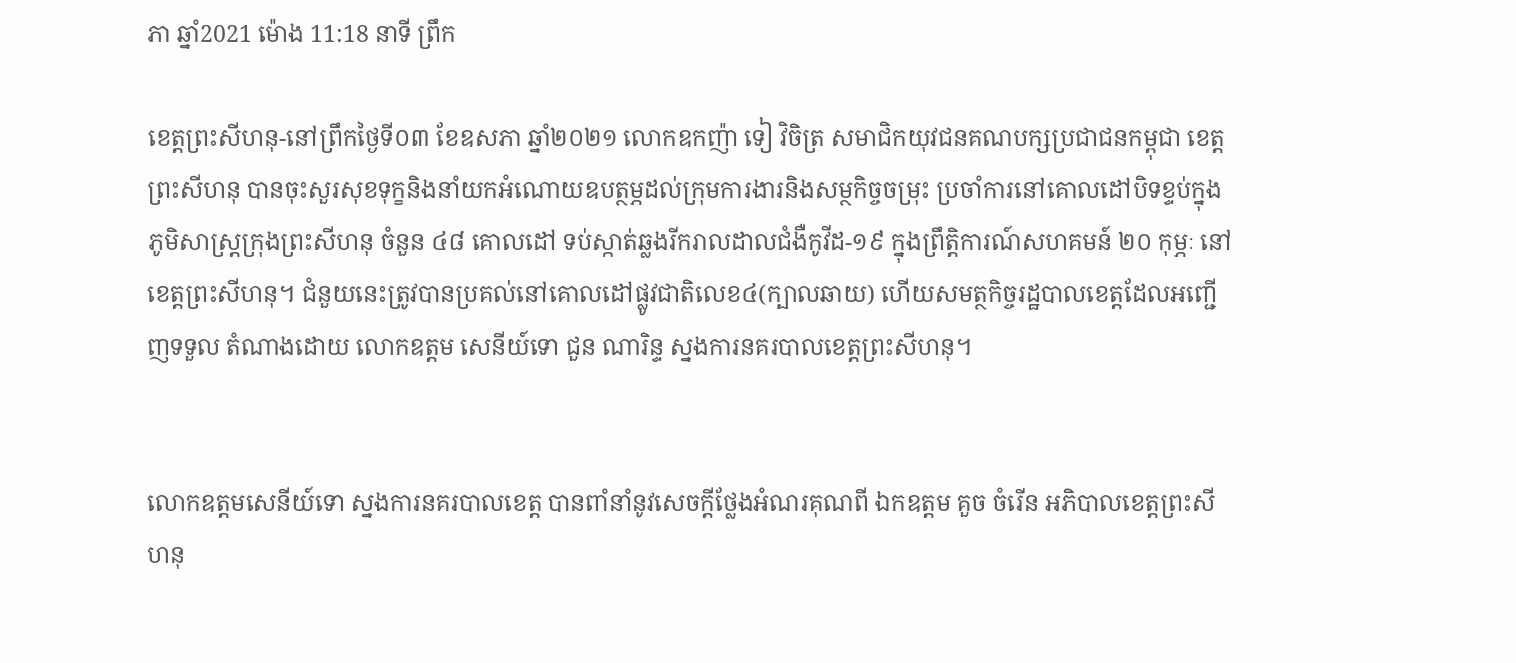ភា ឆ្នាំ2021 ម៉ោង 11:18 នាទី ព្រឹក

ខេត្តព្រះសីហនុ-នៅព្រឹកថ្ងៃទី០៣ ខែឧសភា ឆ្នាំ២០២១ លោកឧកញ៉ា ទៀ វិចិត្រ សមាជិកយុវជនគណបក្សប្រជាជនកម្ពុជា ខេត្តព្រះសីហនុ បានចុះសួរសុខទុក្ខនិងនាំយកអំណោយឧបត្ថម្ភដល់ក្រុមការងារនិងសម្ថកិច្ចចម្រុះ ប្រចាំការនៅគោលដៅបិទខ្ទប់ក្នុងភូមិសាស្រ្តក្រុងព្រះសីហនុ ចំនួន ៤៨ គោលដៅ ទប់ស្កាត់ឆ្លងរីករាលដាលជំងឺកូវីដ-១៩ ក្នុងព្រឹត្តិការណ៍សហគមន៍ ២០ កុម្ភៈ នៅខេត្តព្រះសីហនុ។ ជំនួយនេះត្រូវបានប្រគល់នៅគោលដៅផ្លូវជាតិលេខ៤(ក្បាលឆាយ) ហើយសមត្ថកិច្ចរដ្ឋបាលខេត្តដែលអញ្ជើញទទួល តំណាងដោយ លោកឧត្តម សេនីយ៍ទោ ជួន ណារិន្ទ ស្នងការនគរបាលខេត្តព្រះសីហនុ។


លោកឧត្តមសេនីយ៍ទោ ស្នងការនគរបាលខេត្ត បានពាំនាំនូវសេចក្តីថ្លែងអំណរគុណពី ឯកឧត្តម គួច ចំរើន អភិបាលខេត្តព្រះសីហនុ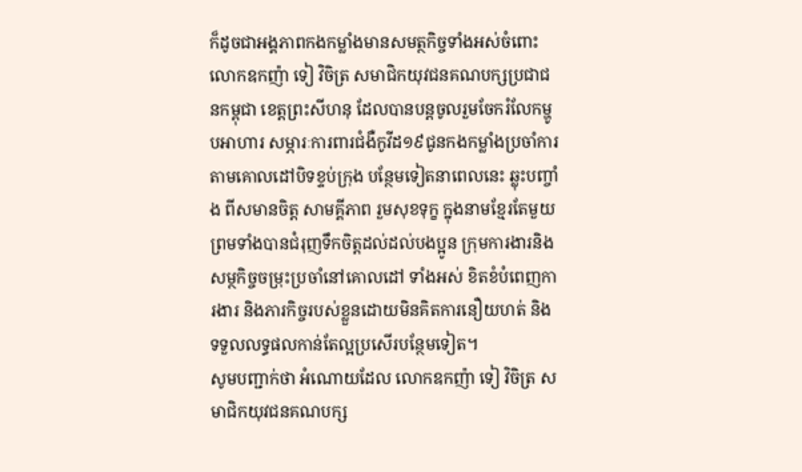ក៏ដូចជាអង្គភាពកងកម្លាំងមានសមត្ថកិច្ចទាំងអស់ចំពោះ លោកឧកញ៉ា ទៀ វិចិត្រ សមាជិកយុវជនគណបក្សប្រជាជនកម្ពុជា ខេត្តព្រះសីហនុ ដែលបានបន្តចូលរួមចែករំលែកម្ហូបអាហារ សម្ភារៈការពារជំងឺកូវីដ១៩ជូនកងកម្លាំងប្រចាំការតាមគោលដៅបិទខ្ទប់ក្រុង បន្ថែមទៀតនាពេលនេះ ឆ្លុះបញ្ចាំង ពីសមានចិត្ត សាមគ្គីភាព រួមសុខទុក្ខ ក្នុងនាមខ្មែរតែមួយ ព្រមទាំងបានជំរុញទឹកចិត្តដល់ដល់បងប្អូន ក្រុមការងារនិងសម្ថកិច្ចចម្រុះប្រចាំនៅគោលដៅ ទាំងអស់ ខិតខំបំពេញការងារ និងភារកិច្ចរបស់ខ្លួនដោយមិនគិតការនឿយហត់ និងទទួលលទ្ធផលកាន់តែល្អប្រសើរបន្ថែមទៀត។
សូមបញ្ជាក់ថា អំណោយដែល លោកឧកញ៉ា ទៀ វិចិត្រ សមាជិកយុវជនគណបក្ស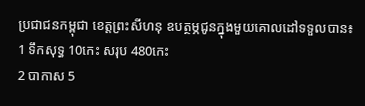ប្រជាជនកម្ពុជា ខេត្តព្រះសីហនុ ឧបត្ថម្ភជូនក្នុងមួយគោលដៅទទួលបាន៖
1 ទឹកសុទ្ធ 10កេះ សរុប 480កេះ
2 បាកាស 5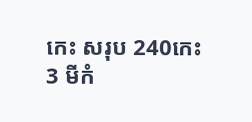កេះ សរុប 240កេះ
3 មីកំ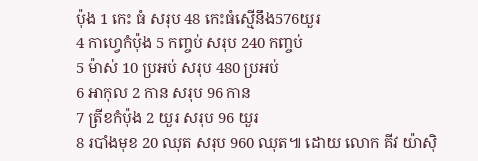ប៉ុង 1 កេះ ធំ សរុប 48 កេះធំស្មើនឹង576យួរ
4 កាហ្វេកំប៉ុង 5 កញ្ចប់ សរុប 240 កញ្ចប់
5 ម៉ាស់ 10 ប្រអប់ សរុប 480 ប្រអប់
6 អាកុល 2 កាន សរុប 96 កាន
7 ត្រីខកំប៉ុង 2 យួរ សរុប 96 យួរ
8 របាំងមុខ 20 ឈុត សរុប 960 ឈុត៕ ដោយ លោក គីវ យ៉ាស៊ិ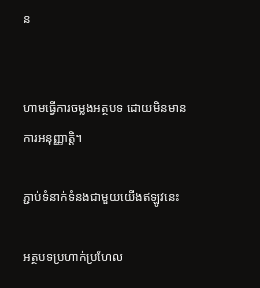ន


ហាមធ្វើការចម្លងអត្ថបទ ដោយមិនមានការអនុញ្ញាត្តិ។

ភ្ជាប់ទំនាក់ទំនងជាមួយយើងឥឡូវនេះ

អត្ថបទប្រហាក់ប្រហែល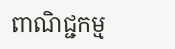ពាណិជ្ជកម្ម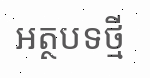អត្ថបទថ្មី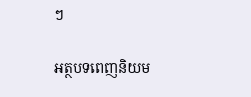ៗ

អត្ថបទពេញនិយម